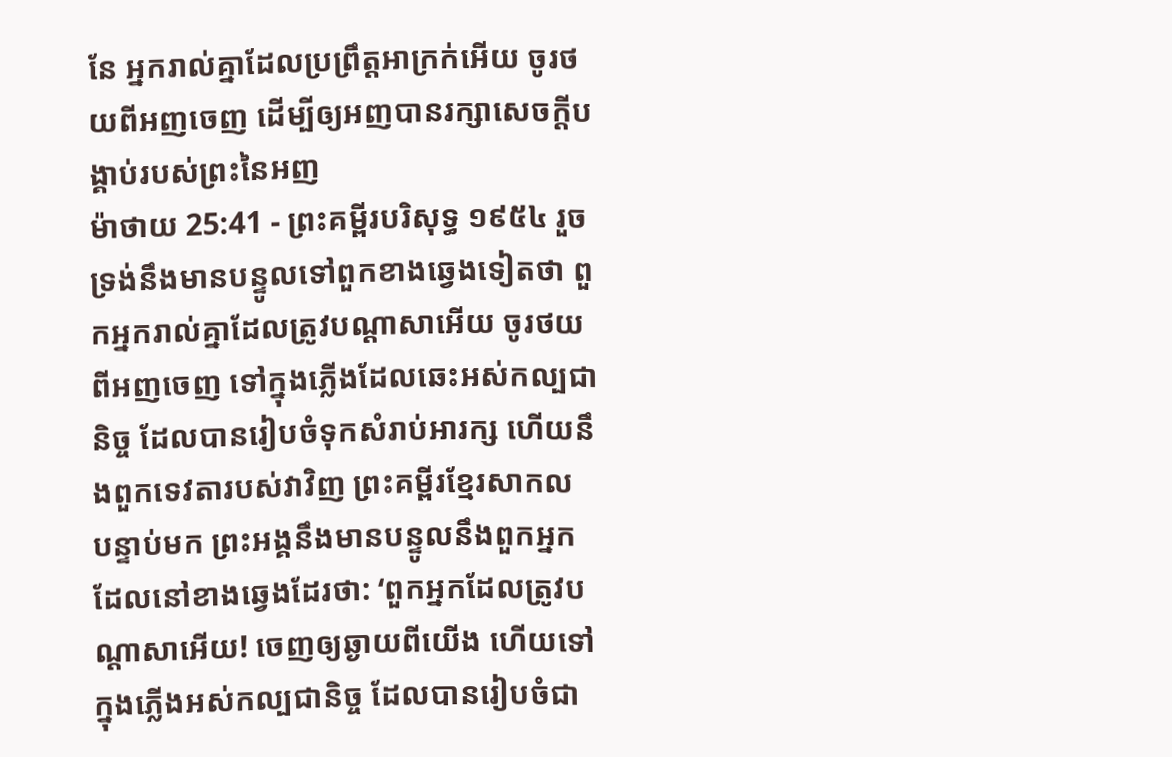នែ អ្នករាល់គ្នាដែលប្រព្រឹត្តអាក្រក់អើយ ចូរថយពីអញចេញ ដើម្បីឲ្យអញបានរក្សាសេចក្ដីបង្គាប់របស់ព្រះនៃអញ
ម៉ាថាយ 25:41 - ព្រះគម្ពីរបរិសុទ្ធ ១៩៥៤ រួចទ្រង់នឹងមានបន្ទូលទៅពួកខាងឆ្វេងទៀតថា ពួកអ្នករាល់គ្នាដែលត្រូវបណ្តាសាអើយ ចូរថយពីអញចេញ ទៅក្នុងភ្លើងដែលឆេះអស់កល្បជានិច្ច ដែលបានរៀបចំទុកសំរាប់អារក្ស ហើយនឹងពួកទេវតារបស់វាវិញ ព្រះគម្ពីរខ្មែរសាកល បន្ទាប់មក ព្រះអង្គនឹងមានបន្ទូលនឹងពួកអ្នកដែលនៅខាងឆ្វេងដែរថា: ‘ពួកអ្នកដែលត្រូវបណ្ដាសាអើយ! ចេញឲ្យឆ្ងាយពីយើង ហើយទៅក្នុងភ្លើងអស់កល្បជានិច្ច ដែលបានរៀបចំជា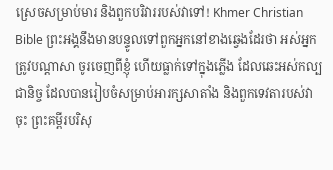ស្រេចសម្រាប់មារ និងពួកបរិវាររបស់វាទៅ! Khmer Christian Bible ព្រះអង្គនឹងមានបន្ទូលទៅពួកអ្នកនៅខាងឆ្វេងដែរថា អស់អ្នកត្រូវបណ្ដាសា ចូរចេញពីខ្ញុំ ហើយធ្លាក់ទៅក្នុងភ្លើង ដែលឆេះអស់កល្បជានិច្ច ដែលបានរៀបចំសម្រាប់អារក្សសាតាំង និងពួកទេវតារបស់វាចុះ ព្រះគម្ពីរបរិសុ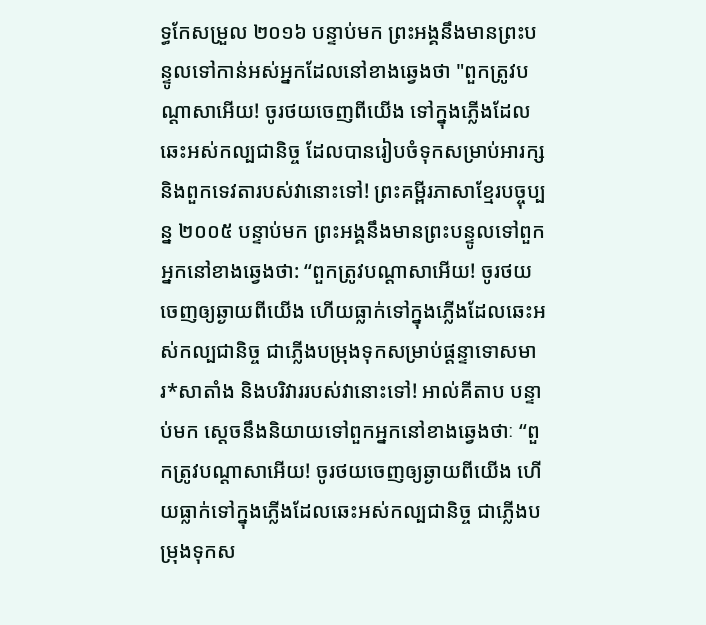ទ្ធកែសម្រួល ២០១៦ បន្ទាប់មក ព្រះអង្គនឹងមានព្រះបន្ទូលទៅកាន់អស់អ្នកដែលនៅខាងឆ្វេងថា "ពួកត្រូវបណ្តាសាអើយ! ចូរថយចេញពីយើង ទៅក្នុងភ្លើងដែលឆេះអស់កល្បជានិច្ច ដែលបានរៀបចំទុកសម្រាប់អារក្ស និងពួកទេវតារបស់វានោះទៅ! ព្រះគម្ពីរភាសាខ្មែរបច្ចុប្បន្ន ២០០៥ បន្ទាប់មក ព្រះអង្គនឹងមានព្រះបន្ទូលទៅពួកអ្នកនៅខាងឆ្វេងថា: “ពួកត្រូវបណ្ដាសាអើយ! ចូរថយចេញឲ្យឆ្ងាយពីយើង ហើយធ្លាក់ទៅក្នុងភ្លើងដែលឆេះអស់កល្បជានិច្ច ជាភ្លើងបម្រុងទុកសម្រាប់ផ្ដន្ទាទោសមារ*សាតាំង និងបរិវាររបស់វានោះទៅ! អាល់គីតាប បន្ទាប់មក ស្តេចនឹងនិយាយទៅពួកអ្នកនៅខាងឆ្វេងថាៈ “ពួកត្រូវបណ្ដាសាអើយ! ចូរថយចេញឲ្យឆ្ងាយពីយើង ហើយធ្លាក់ទៅក្នុងភ្លើងដែលឆេះអស់កល្បជានិច្ច ជាភ្លើងបម្រុងទុកស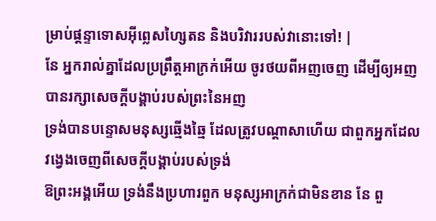ម្រាប់ផ្ដន្ទាទោសអ៊ីព្លេសហ្សៃតន និងបរិវាររបស់វានោះទៅ! |
នែ អ្នករាល់គ្នាដែលប្រព្រឹត្តអាក្រក់អើយ ចូរថយពីអញចេញ ដើម្បីឲ្យអញបានរក្សាសេចក្ដីបង្គាប់របស់ព្រះនៃអញ
ទ្រង់បានបន្ទោសមនុស្សឆ្មើងឆ្មៃ ដែលត្រូវបណ្តាសាហើយ ជាពួកអ្នកដែលវង្វេងចេញពីសេចក្ដីបង្គាប់របស់ទ្រង់
ឱព្រះអង្គអើយ ទ្រង់នឹងប្រហារពួក មនុស្សអាក្រក់ជាមិនខាន នែ ពួ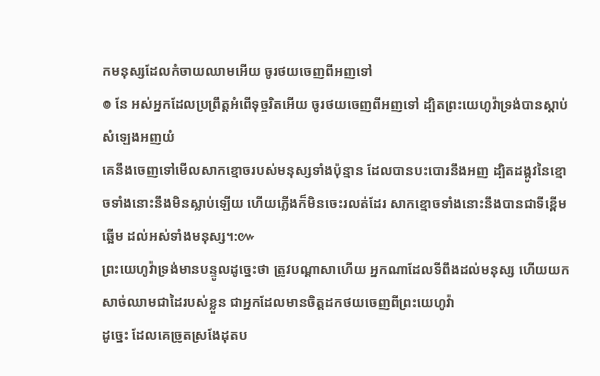កមនុស្សដែលកំចាយឈាមអើយ ចូរថយចេញពីអញទៅ
៙ នែ អស់អ្នកដែលប្រព្រឹត្តអំពើទុច្ចរិតអើយ ចូរថយចេញពីអញទៅ ដ្បិតព្រះយេហូវ៉ាទ្រង់បានស្តាប់សំឡេងអញយំ
គេនឹងចេញទៅមើលសាកខ្មោចរបស់មនុស្សទាំងប៉ុន្មាន ដែលបានបះបោរនឹងអញ ដ្បិតដង្កូវនៃខ្មោចទាំងនោះនឹងមិនស្លាប់ឡើយ ហើយភ្លើងក៏មិនចេះរលត់ដែរ សាកខ្មោចទាំងនោះនឹងបានជាទីខ្ពើមឆ្អើម ដល់អស់ទាំងមនុស្ស។:៚
ព្រះយេហូវ៉ាទ្រង់មានបន្ទូលដូច្នេះថា ត្រូវបណ្តាសាហើយ អ្នកណាដែលទីពឹងដល់មនុស្ស ហើយយកសាច់ឈាមជាដៃរបស់ខ្លួន ជាអ្នកដែលមានចិត្តដកថយចេញពីព្រះយេហូវ៉ា
ដូច្នេះ ដែលគេច្រូតស្រងែដុតប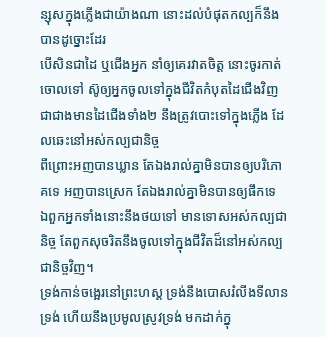ន្សុសក្នុងភ្លើងជាយ៉ាងណា នោះដល់បំផុតកល្បក៏នឹងបានដូច្នោះដែរ
បើសិនជាដៃ ឬជើងអ្នក នាំឲ្យគេរវាតចិត្ត នោះចូរកាត់ចោលទៅ ស៊ូឲ្យអ្នកចូលទៅក្នុងជីវិតកំបុតដៃជើងវិញ ជាជាងមានដៃជើងទាំង២ នឹងត្រូវបោះទៅក្នុងភ្លើង ដែលឆេះនៅអស់កល្បជានិច្ច
ពីព្រោះអញបានឃ្លាន តែឯងរាល់គ្នាមិនបានឲ្យបរិភោគទេ អញបានស្រេក តែឯងរាល់គ្នាមិនបានឲ្យផឹកទេ
ឯពួកអ្នកទាំងនោះនឹងថយទៅ មានទោសអស់កល្បជានិច្ច តែពួកសុចរិតនឹងចូលទៅក្នុងជីវិតដ៏នៅអស់កល្បជានិច្ចវិញ។
ទ្រង់កាន់ចង្អេរនៅព្រះហស្ត ទ្រង់នឹងបោសរំលីងទីលានទ្រង់ ហើយនឹងប្រមូលស្រូវទ្រង់ មកដាក់ក្នុ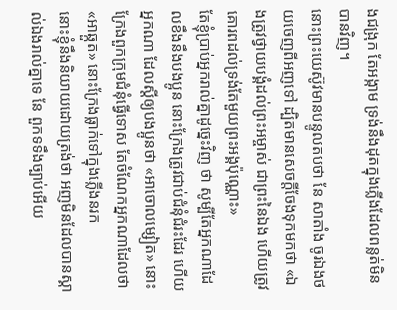ងជង្រុក តែអង្កាម ទ្រង់នឹងដុតក្នុងភ្លើងដែលពន្លត់មិនបានវិញ។
នោះព្រះយេស៊ូវមានបន្ទូលតបថា នែ សាតាំង ចូរឯងថយចេញពីអញទៅ ដ្បិតមានសេចក្ដីចែងទុកមកថា «ឯងត្រូវថ្វាយបង្គំដល់ព្រះអម្ចាស់ ជាព្រះនៃឯង ហើយត្រូវគោរពដល់ទ្រង់តែមួយព្រះអង្គប៉ុណ្ណោះ»
តែខ្ញុំប្រាប់អ្នករាល់គ្នាដូច្នេះវិញ ថា សូម្បីតែអ្នកណាដែលខឹងនឹងបងប្អូន នោះក្រែងត្រូវជាប់ជំនុំជំរះដែរ ហើយអ្នកណា ដែលស្ដីឲ្យបងប្អូនថា «អាចោលម្សៀត» នោះក្រែងពួកក្រុមជំនុំធ្វើទោស តែចំណែកអ្នកណាដែលថា «អាឆ្កួត» នោះក្រែងធ្លាក់ទៅក្នុងភ្លើងនរក
នោះខ្ញុំនឹងនិយាយដោយត្រង់ថា អញមិនដែលបានស្គាល់ឯងរាល់គ្នាទេ នែ ពួកទទឹងច្បាប់អើយ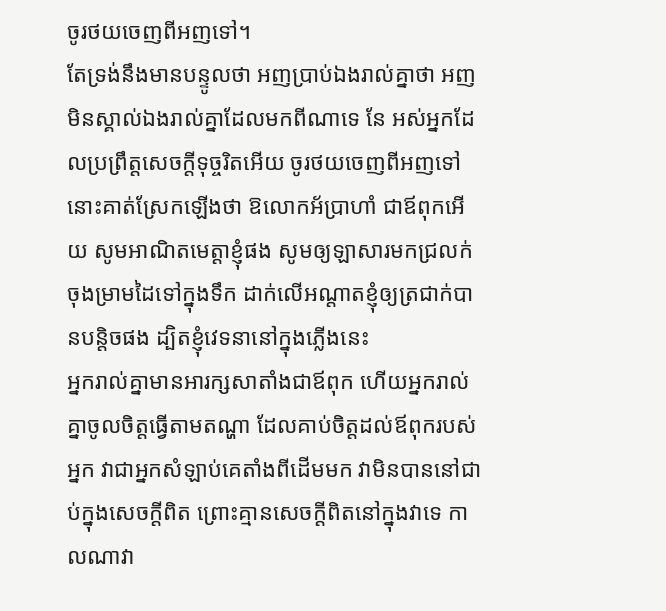ចូរថយចេញពីអញទៅ។
តែទ្រង់នឹងមានបន្ទូលថា អញប្រាប់ឯងរាល់គ្នាថា អញមិនស្គាល់ឯងរាល់គ្នាដែលមកពីណាទេ នែ អស់អ្នកដែលប្រព្រឹត្តសេចក្ដីទុច្ចរិតអើយ ចូរថយចេញពីអញទៅ
នោះគាត់ស្រែកឡើងថា ឱលោកអ័ប្រាហាំ ជាឪពុកអើយ សូមអាណិតមេត្តាខ្ញុំផង សូមឲ្យឡាសារមកជ្រលក់ចុងម្រាមដៃទៅក្នុងទឹក ដាក់លើអណ្តាតខ្ញុំឲ្យត្រជាក់បានបន្តិចផង ដ្បិតខ្ញុំវេទនានៅក្នុងភ្លើងនេះ
អ្នករាល់គ្នាមានអារក្សសាតាំងជាឪពុក ហើយអ្នករាល់គ្នាចូលចិត្តធ្វើតាមតណ្ហា ដែលគាប់ចិត្តដល់ឪពុករបស់អ្នក វាជាអ្នកសំឡាប់គេតាំងពីដើមមក វាមិនបាននៅជាប់ក្នុងសេចក្ដីពិត ព្រោះគ្មានសេចក្ដីពិតនៅក្នុងវាទេ កាលណាវា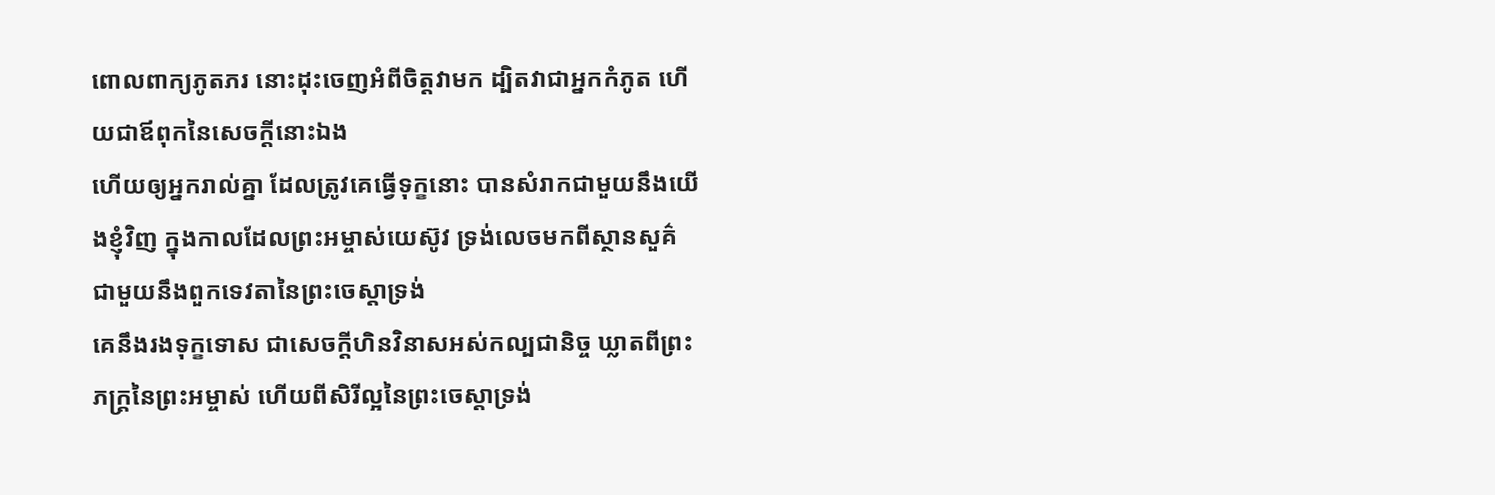ពោលពាក្យភូតភរ នោះដុះចេញអំពីចិត្តវាមក ដ្បិតវាជាអ្នកកំភូត ហើយជាឪពុកនៃសេចក្ដីនោះឯង
ហើយឲ្យអ្នករាល់គ្នា ដែលត្រូវគេធ្វើទុក្ខនោះ បានសំរាកជាមួយនឹងយើងខ្ញុំវិញ ក្នុងកាលដែលព្រះអម្ចាស់យេស៊ូវ ទ្រង់លេចមកពីស្ថានសួគ៌ ជាមួយនឹងពួកទេវតានៃព្រះចេស្តាទ្រង់
គេនឹងរងទុក្ខទោស ជាសេចក្ដីហិនវិនាសអស់កល្បជានិច្ច ឃ្លាតពីព្រះភក្ត្រនៃព្រះអម្ចាស់ ហើយពីសិរីល្អនៃព្រះចេស្តាទ្រង់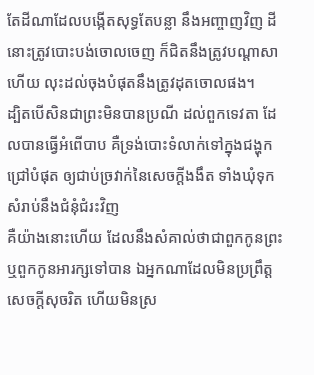តែដីណាដែលបង្កើតសុទ្ធតែបន្លា នឹងអញ្ចាញវិញ ដីនោះត្រូវបោះបង់ចោលចេញ ក៏ជិតនឹងត្រូវបណ្តាសាហើយ លុះដល់ចុងបំផុតនឹងត្រូវដុតចោលផង។
ដ្បិតបើសិនជាព្រះមិនបានប្រណី ដល់ពួកទេវតា ដែលបានធ្វើអំពើបាប គឺទ្រង់បោះទំលាក់ទៅក្នុងជង្ហុកជ្រៅបំផុត ឲ្យជាប់ច្រវាក់នៃសេចក្ដីងងឹត ទាំងឃុំទុកសំរាប់នឹងជំនុំជំរះវិញ
គឺយ៉ាងនោះហើយ ដែលនឹងសំគាល់ថាជាពួកកូនព្រះ ឬពួកកូនអារក្សទៅបាន ឯអ្នកណាដែលមិនប្រព្រឹត្តសេចក្ដីសុចរិត ហើយមិនស្រ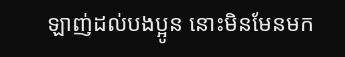ឡាញ់ដល់បងប្អូន នោះមិនមែនមក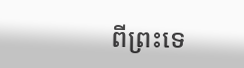ពីព្រះទេ